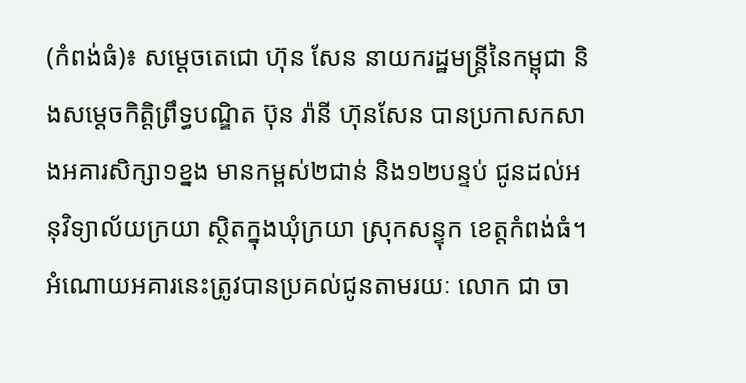(កំពង់ធំ)៖ សម្ដេចតេជោ ហ៊ុន សែន នាយករដ្ឋមន្រ្ដីនៃកម្ពុជា និងសម្ដេចកិត្តិព្រឹទ្ធបណ្ឌិត ប៊ុន រ៉ានី ហ៊ុនសែន បានប្រកាសកសាងអគារសិក្សា១ខ្នង មានកម្ពស់២ជាន់ និង១២បន្ទប់ ជូនដល់អនុវិទ្យាល័យក្រយា ស្ថិតក្នុងឃុំក្រយា ស្រុកសន្ទុក ខេត្តកំពង់ធំ។
អំណោយអគារនេះត្រូវបានប្រគល់ជូនតាមរយៈ លោក ជា ចា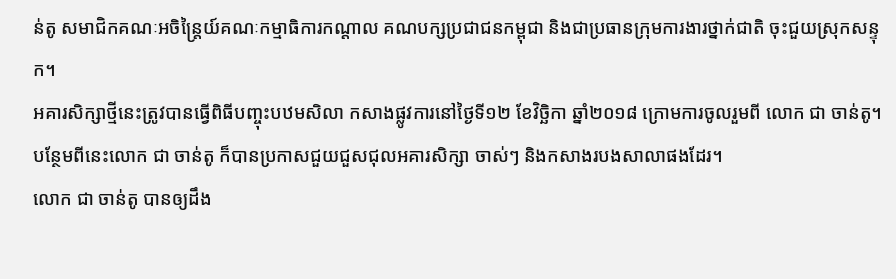ន់តូ សមាជិកគណៈអចិន្ត្រៃយ៍គណៈកម្មាធិការកណ្ដាល គណបក្សប្រជាជនកម្ពុជា និងជាប្រធានក្រុមការងារថ្នាក់ជាតិ ចុះជួយស្រុកសន្ទុក។
អគារសិក្សាថ្មីនេះត្រូវបានធ្វើពិធីបញ្ចុះបឋមសិលា កសាងផ្លូវការនៅថ្ងៃទី១២ ខែវិច្ឆិកា ឆ្នាំ២០១៨ ក្រោមការចូលរួមពី លោក ជា ចាន់តូ។ បន្ថែមពីនេះលោក ជា ចាន់តូ ក៏បានប្រកាសជួយជួសជុលអគារសិក្សា ចាស់ៗ និងកសាងរបងសាលាផងដែរ។
លោក ជា ចាន់តូ បានឲ្យដឹង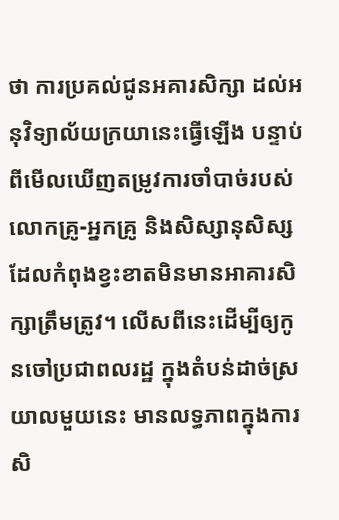ថា ការប្រគល់ជូនអគារសិក្សា ដល់អនុវិទ្យាល័យក្រយានេះធ្វើឡើង បន្ទាប់ពីមើលឃើញតម្រូវការចាំបាច់របស់លោកគ្រូ-អ្នកគ្រូ និងសិស្សានុសិស្ស ដែលកំពុងខ្វះខាតមិនមានអាគារសិក្សាត្រឹមត្រូវ។ លើសពីនេះដើម្បីឲ្យកូនចៅប្រជាពលរដ្ឋ ក្នុងតំបន់ដាច់ស្រយាលមួយនេះ មានលទ្ធភាពក្នុងការសិ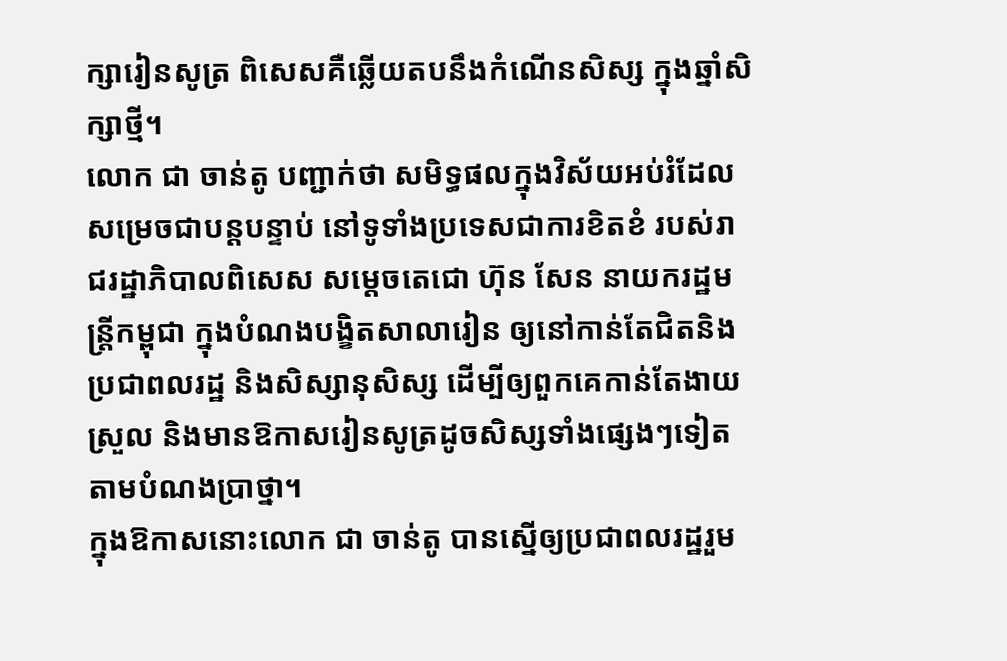ក្សារៀនសូត្រ ពិសេសគឺឆ្លើយតបនឹងកំណើនសិស្ស ក្នុងឆ្នាំសិក្សាថ្មី។
លោក ជា ចាន់តូ បញ្ជាក់ថា សមិទ្ធផលក្នុងវិស័យអប់រំដែលសម្រេចជាបន្តបន្ទាប់ នៅទូទាំងប្រទេសជាការខិតខំ របស់រាជរដ្ឋាភិបាលពិសេស សម្ដេចតេជោ ហ៊ុន សែន នាយករដ្ឋមន្រ្តីកម្ពុជា ក្នុងបំណងបង្ខិតសាលារៀន ឲ្យនៅកាន់តែជិតនិងប្រជាពលរដ្ឋ និងសិស្សានុសិស្ស ដើម្បីឲ្យពួកគេកាន់តែងាយស្រួល និងមានឱកាសរៀនសូត្រដូចសិស្សទាំងផ្សេងៗទៀតតាមបំណងប្រាថ្នា។
ក្នុងឱកាសនោះលោក ជា ចាន់តូ បានស្នើឲ្យប្រជាពលរដ្ឋរួម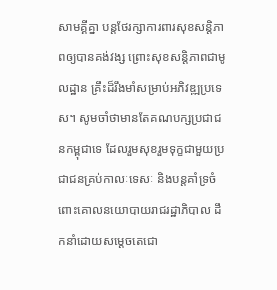សាមគ្គីគ្នា បន្តថែរក្សាការពារសុខសន្តិភាពឲ្យបានគង់វង្ស ព្រោះសុខសន្តិភាពជាមូលដ្ឋាន គ្រឹះដ៏រឹងមាំសម្រាប់អភិវឌ្ឍប្រទេស។ សូមចាំថាមានតែគណបក្សប្រជាជនកម្ពុជាទេ ដែលរួមសុខរួមទុក្ខជាមួយប្រជាជនគ្រប់កាលៈទេសៈ និងបន្តគាំទ្រចំពោះគោលនយោបាយរាជរដ្ឋាភិបាល ដឹកនាំដោយសម្ដេចតេជោ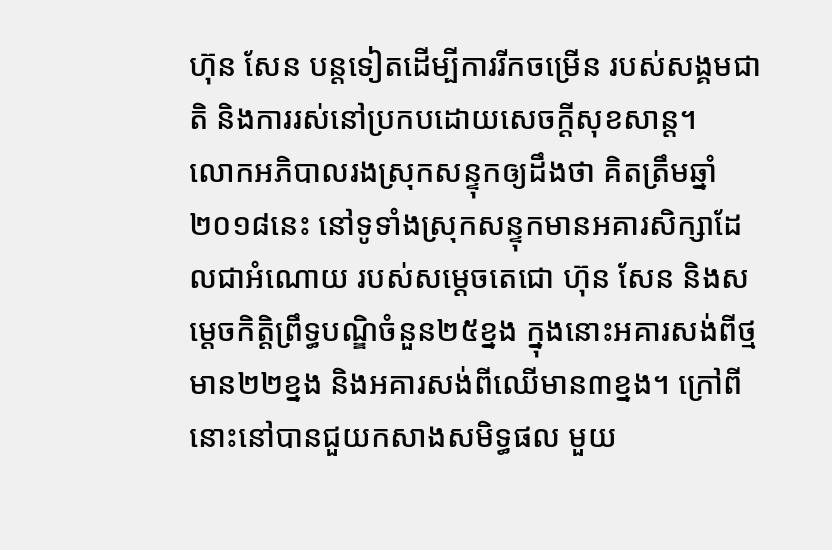ហ៊ុន សែន បន្តទៀតដើម្បីការរីកចម្រើន របស់សង្គមជាតិ និងការរស់នៅប្រកបដោយសេចក្ដីសុខសាន្ត។
លោកអភិបាលរងស្រុកសន្ទុកឲ្យដឹងថា គិតត្រឹមឆ្នាំ២០១៨នេះ នៅទូទាំងស្រុកសន្ទុកមានអគារសិក្សាដែលជាអំណោយ របស់សម្ដេចតេជោ ហ៊ុន សែន និងសម្ដេចកិត្តិព្រឹទ្ធបណ្ឌិចំនួន២៥ខ្នង ក្នុងនោះអគារសង់ពីថ្មមាន២២ខ្នង និងអគារសង់ពីឈើមាន៣ខ្នង។ ក្រៅពីនោះនៅបានជួយកសាងសមិទ្ធផល មួយ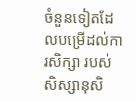ចំនួនទៀតដែលបម្រើដល់ការសិក្សា របស់សិស្សានុសិ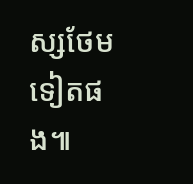ស្សថែមទៀតផង៕